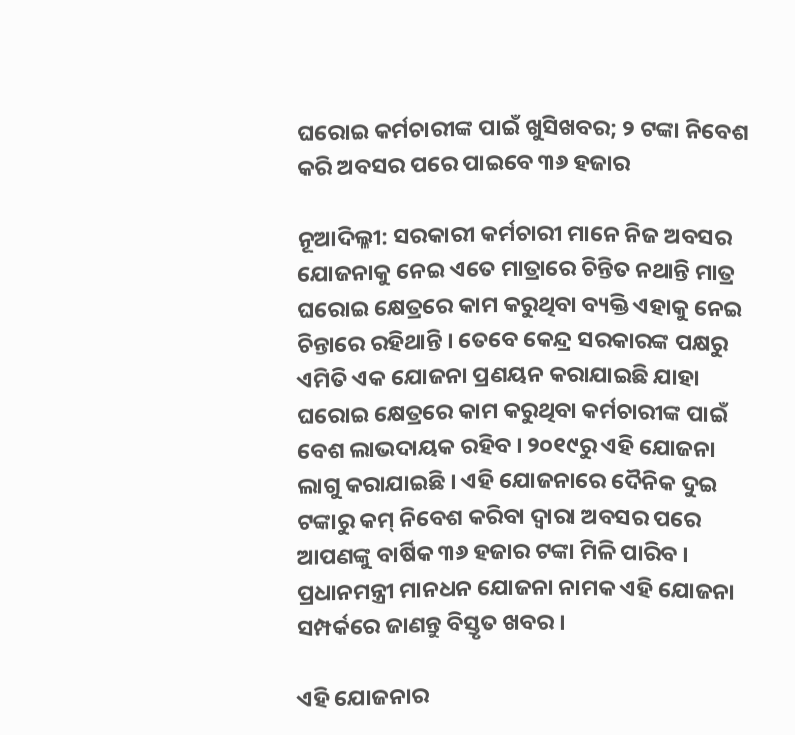ଘରୋଇ କର୍ମଚାରୀଙ୍କ ପାଇଁ ଖୁସିଖବର; ୨ ଟଙ୍କା ନିବେଶ କରି ଅବସର ପରେ ପାଇବେ ୩୬ ହଜାର

ନୂଆଦିଲ୍ଳୀ: ସରକାରୀ କର୍ମଚାରୀ ମାନେ ନିଜ ଅବସର ଯୋଜନାକୁ ନେଇ ଏତେ ମାତ୍ରାରେ ଚିନ୍ତିତ ନଥାନ୍ତି ମାତ୍ର ଘରୋଇ କ୍ଷେତ୍ରରେ କାମ କରୁଥିବା ବ୍ୟକ୍ତି ଏହାକୁ ନେଇ ଚିନ୍ତାରେ ରହିଥାନ୍ତି । ତେବେ କେନ୍ଦ୍ର ସରକାରଙ୍କ ପକ୍ଷରୁ ଏମିତି ଏକ ଯୋଜନା ପ୍ରଣୟନ କରାଯାଇଛି ଯାହା ଘରୋଇ କ୍ଷେତ୍ରରେ କାମ କରୁଥିବା କର୍ମଚାରୀଙ୍କ ପାଇଁ ବେଶ ଲାଭଦାୟକ ରହିବ । ୨୦୧୯ରୁ ଏହି ଯୋଜନା ଲାଗୁ କରାଯାଇଛି । ଏହି ଯୋଜନାରେ ଦୈନିକ ଦୁଇ ଟଙ୍କାରୁ କମ୍ ନିବେଶ କରିବା ଦ୍ୱାରା ଅବସର ପରେ ଆପଣଙ୍କୁ ବାର୍ଷିକ ୩୬ ହଜାର ଟଙ୍କା ମିଳି ପାରିବ । ପ୍ରଧାନମନ୍ତ୍ରୀ ମାନଧନ ଯୋଜନା ନାମକ ଏହି ଯୋଜନା ସମ୍ପର୍କରେ ଜାଣନ୍ତୁ ବିସ୍ତୃତ ଖବର ।

ଏହି ଯୋଜନାର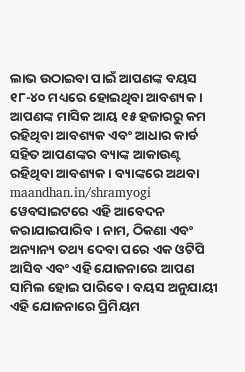ଲାଭ ଉଠାଇବା ପାଇଁ ଆପଣଙ୍କ ବୟସ ୧୮-୪୦ ମଧ୍ୟରେ ହୋଇଥିବା ଆବଶ୍ୟକ । ଆପଣଙ୍କ ମାସିକ ଆୟ ୧୫ ହଜାରରୁ କମ ରହିଥିବା ଆବଶ୍ୟକ ଏବଂ ଆଧାର କାର୍ଡ ସହିତ ଆପଣଙ୍କର ବ୍ୟାଙ୍କ ଆକାଉଣ୍ଟ ରହିଥିବା ଆବଶ୍ୟକ । ବ୍ୟାଙ୍କରେ ଅଥବା maandhan.in/shramyogi ୱେବସାଇଟରେ ଏହି ଆବେଦନ କରାଯାଇପାରିବ । ନାମ, ଠିକଣା ଏବଂ ଅନ୍ୟାନ୍ୟ ତଥ୍ୟ ଦେବା ପରେ ଏକ ଓଟିପି ଆସିବ ଏବଂ ଏହି ଯୋଜନାରେ ଆପଣ ସାମିଲ ହୋଇ ପାରିବେ । ବୟସ ଅନୁଯାୟୀ ଏହି ଯୋଜନାରେ ପ୍ରିମିୟମ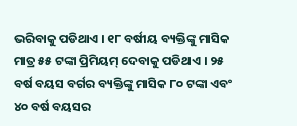ଭରିବାକୁ ପଡିଥାଏ । ୧୮ ବର୍ଷୀୟ ବ୍ୟକ୍ତିଙ୍କୁ ମାସିକ ମାତ୍ର ୫୫ ଟଙ୍କା ପ୍ରିମିୟମ୍ ଦେବାକୁ ପଡିଥାଏ । ୨୫ ବର୍ଷ ବୟସ ବର୍ଗର ବ୍ୟକ୍ତିଙ୍କୁ ମାସିକ ୮୦ ଟଙ୍କା ଏବଂ ୪୦ ବର୍ଷ ବୟସର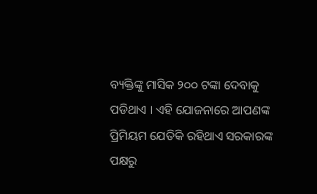ବ୍ୟକ୍ତିଙ୍କୁ ମାସିକ ୨୦୦ ଟଙ୍କା ଦେବାକୁ ପଡିଥାଏ । ଏହି ଯୋଜନାରେ ଆପଣଙ୍କ ପ୍ରିମିୟମ ଯେତିକି ରହିଥାଏ ସରକାରଙ୍କ ପକ୍ଷରୁ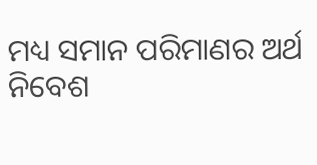ମଧ୍ୟ ସମାନ ପରିମାଣର ଅର୍ଥ ନିବେଶ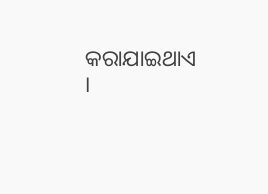କରାଯାଇଥାଏ ।